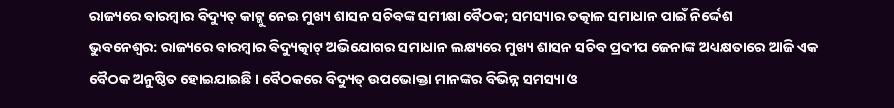ରାଜ୍ୟରେ ବାରମ୍ବାର ବିଦ୍ୟୁତ୍ କାଟ୍କୁ ନେଇ ମୁଖ୍ୟ ଶାସନ ସଚିବଙ୍କ ସମୀକ୍ଷା ବୈଠକ; ସମସ୍ୟାର ତତ୍କାଳ ସମାଧାନ ପାଇଁ ନିର୍ଦ୍ଦେଶ
ଭୁବନେଶ୍ୱର: ରାଜ୍ୟରେ ବାରମ୍ବାର ବିଦ୍ୟୁତ୍କାଟ୍ ଅଭିଯୋଗର ସମାଧାନ ଲକ୍ଷ୍ୟରେ ମୁଖ୍ୟ ଶାସନ ସଚିବ ପ୍ରଦୀପ ଜେନାଙ୍କ ଅଧ୍ୟକ୍ଷତାରେ ଆଜି ଏକ ବୈଠକ ଅନୁଷ୍ଠିତ ହୋଇଯାଇଛି । ବୈଠକରେ ବିଦ୍ୟୁତ୍ ଉପଭୋକ୍ତା ମାନଙ୍କର ବିଭିନ୍ନ ସମସ୍ୟା ଓ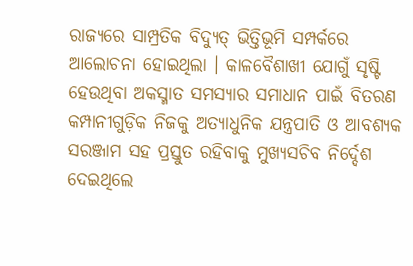ରାଜ୍ୟରେ ସାମ୍ପ୍ରତିକ ବିଦ୍ୟୁତ୍ ଭିତ୍ତିଭୂମି ସମ୍ପର୍କରେ ଆଲୋଚନା ହୋଇଥିଲା । କାଳବୈଶାଖୀ ଯୋଗୁଁ ସୃଷ୍ଟି ହେଉଥିବା ଅକସ୍ମାତ ସମସ୍ୟାର ସମାଧାନ ପାଇଁ ବିତରଣ କମ୍ପାନୀଗୁଡ଼ିକ ନିଜକୁ ଅତ୍ୟାଧୁନିକ ଯନ୍ତ୍ରପାତି ଓ ଆବଶ୍ୟକ ସରଞ୍ଜାମ ସହ ପ୍ରସ୍ତୁତ ରହିବାକୁ ମୁଖ୍ୟସଚିବ ନିର୍ଦ୍ଦେଶ ଦେଇଥିଲେ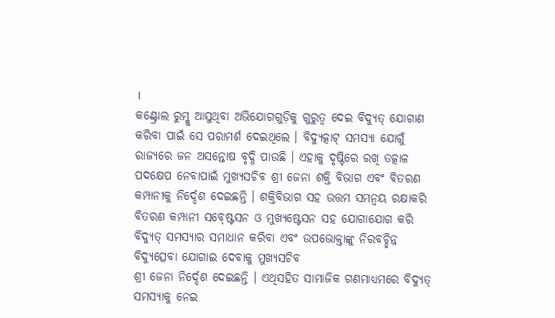।
କଣ୍ଟ୍ରୋଲ ରୁମ୍କୁ ଆସୁଥିବା ଅଭିଯୋଗଗୁଡ଼ିକୁ ଗୁରୁତ୍ୱ ଦେଇ ବିଦ୍ୟୁତ୍ ଯୋଗାଣ କରିବା ପାଇଁ ସେ ପରାମର୍ଶ ଦେଇଥିଲେ । ବିଦ୍ୟୁତ୍କାଟ୍ ସମସ୍ୟା ଯୋଗୁଁ ରାଜ୍ୟରେ ଜନ ଅସନ୍ତୋଷ ବୃଦ୍ଧି ପାଉଛି । ଏହାକୁ ଦୃଷ୍ଟିରେ ରଖି ତତ୍କାଳ ପଦକ୍ଷେପ ନେବାପାଇଁ ମୁଖ୍ୟସଚିବ ଶ୍ରୀ ଜେନା ଶକ୍ତି ବିଭାଗ ଏବଂ ବିତରଣ କମ୍ପାନୀକୁ ନିର୍ଦ୍ଦେଶ ଦେଇଛନ୍ତି । ଶକ୍ତିବିଭାଗ ସହ ଉତ୍ତମ ସମନ୍ୱୟ ରକ୍ଷାକରି ବିତରଣ କମ୍ପାନୀ ସବ୍ଷ୍ଟେସନ ଓ ମୁଖ୍ୟଷ୍ଟେସନ ସହ ଯୋଗାଯୋଗ କରି ବିଦ୍ୟୁତ୍ ସମସ୍ୟାର ସମାଧାନ କରିବା ଏବଂ ଉପଭୋକ୍ତାଙ୍କୁ ନିରବଚ୍ଛିନ୍ନ ବିଦ୍ୟୁତ୍ସେବା ଯୋଗାଇ ଦେବାକୁ ମୁଖ୍ୟସଚିବ
ଶ୍ରୀ ଜେନା ନିର୍ଦ୍ଦେଶ ଦେଇଛନ୍ତି । ଏଥିସହିତ ସାମାଜିକ ଗଣମାଧ୍ୟମରେ ବିଦ୍ୟୁତ୍ ସମସ୍ୟାକୁ ନେଇ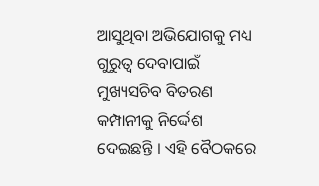ଆସୁଥିବା ଅଭିଯୋଗକୁ ମଧ୍ୟ ଗୁରୁତ୍ୱ ଦେବାପାଇଁ ମୁଖ୍ୟସଚିବ ବିତରଣ କମ୍ପାନୀକୁ ନିର୍ଦ୍ଦେଶ ଦେଇଛନ୍ତି । ଏହି ବୈଠକରେ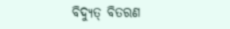ବିଦ୍ୟୁତ୍ ବିତରଣ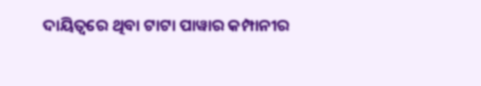ଦାୟିତ୍ୱରେ ଥିବା ଟାଟା ପାୱାର କମ୍ପାନୀର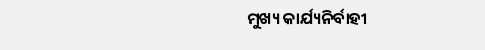ମୁଖ୍ୟ କାର୍ଯ୍ୟନିର୍ବାହୀ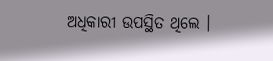ଅଧିକାରୀ ଉପସ୍ଥିତ ଥିଲେ ।